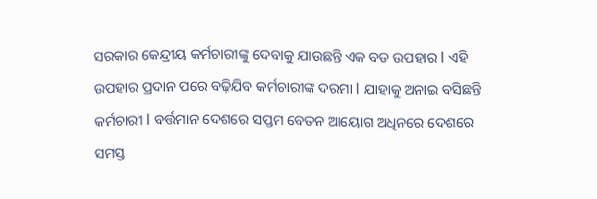ସରକାର କେନ୍ଦ୍ରୀୟ କର୍ମଚାରୀଙ୍କୁ ଦେବାକୁ ଯାଉଛନ୍ତି ଏକ ବଡ ଉପହାର l ଏହି ଉପହାର ପ୍ରଦାନ ପରେ ବଢ଼ିଯିବ କର୍ମଚାରୀଙ୍କ ଦରମା l ଯାହାକୁ ଅନାଇ ବସିଛନ୍ତି କର୍ମଚାରୀ l ବର୍ତ୍ତମାନ ଦେଶରେ ସପ୍ତମ ବେତନ ଆୟୋଗ ଅଧିନରେ ଦେଶରେ ସମସ୍ତ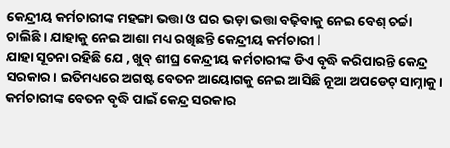କେନ୍ଦ୍ରୀୟ କର୍ମଚାରୀଙ୍କ ମହଙ୍ଗା ଭତ୍ତା ଓ ଘର ଭଡ଼ା ଭତ୍ତା ବଢ଼ିବାକୁ ନେଇ ବେଶ୍ ଚର୍ଚ୍ଚା ଚାଲିଛି । ଯାହାକୁ ନେଇ ଆଶା ମଧ୍ୟ ରଖିଛନ୍ତି କେନ୍ଦ୍ରୀୟ କର୍ମଚାରୀ l
ଯାହା ସୂଚନା ରହିଛି ଯେ , ଖୁବ୍ ଶୀଘ୍ର କେନ୍ଦ୍ରୀୟ କର୍ମଚାରୀଙ୍କ ଡିଏ ବୃଦ୍ଧି କରିପାରନ୍ତି କେନ୍ଦ୍ର ସରକାର। ଇତିମଧ୍ୟରେ ଅଗଷ୍ଟ ବେତନ ଆୟୋଗକୁ ନେଇ ଆସିଛି ନୂଆ ଅପଡେଟ୍ ସାମ୍ନାକୁ। କର୍ମଚାରୀଙ୍କ ବେତନ ବୃଦ୍ଧି ପାଇଁ କେନ୍ଦ୍ର ସରକାର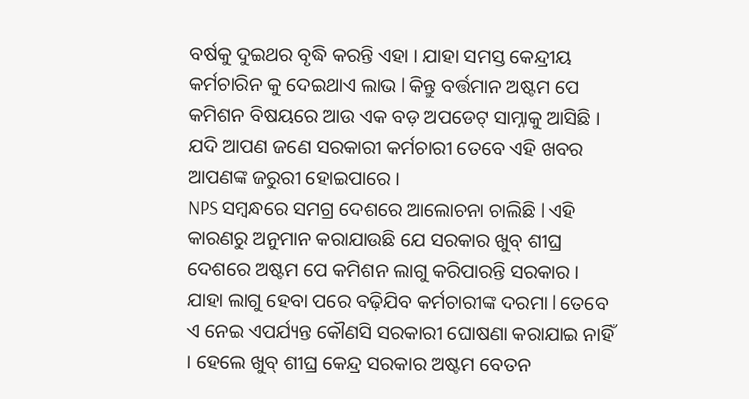ବର୍ଷକୁ ଦୁଇଥର ବୃଦ୍ଧି କରନ୍ତି ଏହା । ଯାହା ସମସ୍ତ କେନ୍ଦ୍ରୀୟ କର୍ମଚାରିନ କୁ ଦେଇଥାଏ ଲାଭ l କିନ୍ତୁ ବର୍ତ୍ତମାନ ଅଷ୍ଟମ ପେ କମିଶନ ବିଷୟରେ ଆଉ ଏକ ବଡ଼ ଅପଡେଟ୍ ସାମ୍ନାକୁ ଆସିଛି । ଯଦି ଆପଣ ଜଣେ ସରକାରୀ କର୍ମଚାରୀ ତେବେ ଏହି ଖବର ଆପଣଙ୍କ ଜରୁରୀ ହୋଇପାରେ ।
NPS ସମ୍ବନ୍ଧରେ ସମଗ୍ର ଦେଶରେ ଆଲୋଚନା ଚାଲିଛି l ଏହି କାରଣରୁ ଅନୁମାନ କରାଯାଉଛି ଯେ ସରକାର ଖୁବ୍ ଶୀଘ୍ର ଦେଶରେ ଅଷ୍ଟମ ପେ କମିଶନ ଲାଗୁ କରିପାରନ୍ତି ସରକାର । ଯାହା ଲାଗୁ ହେବା ପରେ ବଢ଼ିଯିବ କର୍ମଚାରୀଙ୍କ ଦରମା l ତେବେ ଏ ନେଇ ଏପର୍ଯ୍ୟନ୍ତ କୌଣସି ସରକାରୀ ଘୋଷଣା କରାଯାଇ ନାହିଁ । ହେଲେ ଖୁବ୍ ଶୀଘ୍ର କେନ୍ଦ୍ର ସରକାର ଅଷ୍ଟମ ବେତନ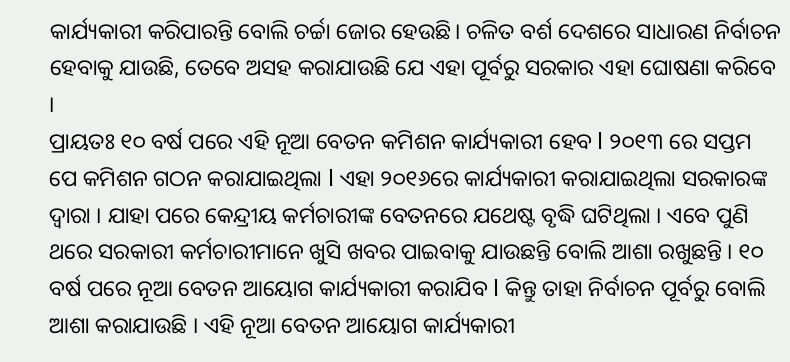କାର୍ଯ୍ୟକାରୀ କରିପାରନ୍ତି ବୋଲି ଚର୍ଚ୍ଚା ଜୋର ହେଉଛି। ଚଳିତ ବର୍ଶ ଦେଶରେ ସାଧାରଣ ନିର୍ବାଚନ ହେବାକୁ ଯାଉଛି, ତେବେ ଅସହ କରାଯାଉଛି ଯେ ଏହା ପୂର୍ବରୁ ସରକାର ଏହା ଘୋଷଣା କରିବେ ।
ପ୍ରାୟତଃ ୧୦ ବର୍ଷ ପରେ ଏହି ନୂଆ ବେତନ କମିଶନ କାର୍ଯ୍ୟକାରୀ ହେବ l ୨୦୧୩ ରେ ସପ୍ତମ ପେ କମିଶନ ଗଠନ କରାଯାଇଥିଲା l ଏହା ୨୦୧୬ରେ କାର୍ଯ୍ୟକାରୀ କରାଯାଇଥିଲା ସରକାରଙ୍କ ଦ୍ୱାରା । ଯାହା ପରେ କେନ୍ଦ୍ରୀୟ କର୍ମଚାରୀଙ୍କ ବେତନରେ ଯଥେଷ୍ଟ ବୃଦ୍ଧି ଘଟିଥିଲା । ଏବେ ପୁଣି ଥରେ ସରକାରୀ କର୍ମଚାରୀମାନେ ଖୁସି ଖବର ପାଇବାକୁ ଯାଉଛନ୍ତି ବୋଲି ଆଶା ରଖୁଛନ୍ତି । ୧୦ ବର୍ଷ ପରେ ନୂଆ ବେତନ ଆୟୋଗ କାର୍ଯ୍ୟକାରୀ କରାଯିବ l କିନ୍ତୁ ତାହା ନିର୍ବାଚନ ପୂର୍ବରୁ ବୋଲି ଆଶା କରାଯାଉଛି । ଏହି ନୂଆ ବେତନ ଆୟୋଗ କାର୍ଯ୍ୟକାରୀ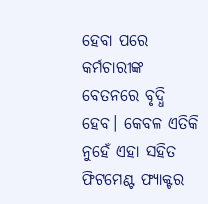ହେବା ପରେ କର୍ମଚାରୀଙ୍କ ବେତନରେ ବୃଦ୍ଧି ହେବ। କେବଳ ଏତିକି ନୁହେଁ ଏହା ସହିତ ଫିଟମେଣ୍ଟ ଫ୍ୟାକ୍ଟର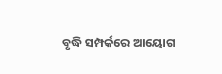ବୃଦ୍ଧି ସମ୍ପର୍କରେ ଆୟୋଗ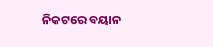ନିକଟରେ ବୟାନ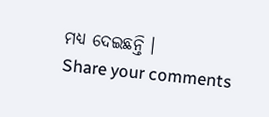ମଧ୍ୟ ଦେଇଛନ୍ତି ।
Share your comments